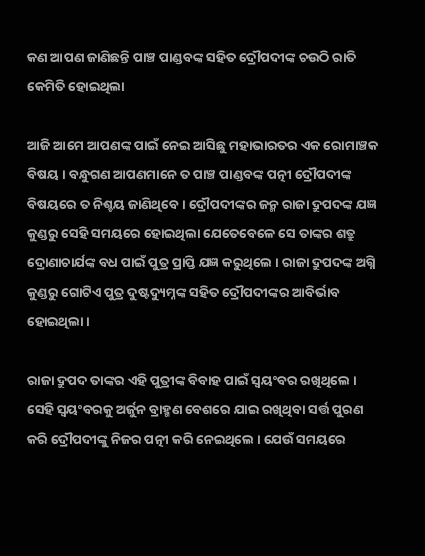କଣ ଆପଣ ଜାଣିଛନ୍ତି ପାଞ୍ଚ ପାଣ୍ଡବଙ୍କ ସହିତ ଦ୍ରୌପଦୀଙ୍କ ଚଉଠି ରାତି କେମିତି ହୋଇଥିଲା

ଆଜି ଆମେ ଆପଣଙ୍କ ପାଇଁ ନେଇ ଆସିଛୁ ମହାଭାରତର ଏକ ରୋମାଞ୍ଚକ ବିଷୟ । ବନ୍ଧୁଗଣ ଆପଣମାନେ ତ ପାଞ୍ଚ ପାଣ୍ଡବଙ୍କ ପତ୍ନୀ ଦ୍ରୌପଦୀଙ୍କ ବିଷୟରେ ତ ନିଶ୍ଚୟ ଜାଣିଥିବେ । ଦ୍ରୌପଦୀଙ୍କର ଜନ୍ମ ରାଜା ଦ୍ରୁପଦଙ୍କ ଯଜ୍ଞ କୁଣ୍ଡରୁ ସେହି ସମୟରେ ହୋଇଥିଲା ଯେତେବେଳେ ସେ ତାଙ୍କର ଶତ୍ରୁ ଦ୍ରୋଣାଚାର୍ଯଙ୍କ ବଧ ପାଇଁ ପୁତ୍ର ପ୍ରାପ୍ତି ଯଜ୍ଞ କରୁଥିଲେ । ରାଜା ଦ୍ରୁପଦଙ୍କ ଅଗ୍ନି କୁଣ୍ଡରୁ ଗୋଟିଏ ପୁତ୍ର ଦୁଷ୍ଟଦ୍ୟୁମ୍ନଙ୍କ ସହିତ ଦ୍ରୌପଦୀଙ୍କର ଆବିର୍ଭାବ ହୋଇଥିଲା ।

ରାଜା ଦ୍ରୁପଦ ତାଙ୍କର ଏହି ପୁତ୍ରୀଙ୍କ ବିବାହ ପାଇଁ ସ୍ଵୟଂବର ରଖିଥିଲେ । ସେହି ସ୍ଵୟଂବରକୁ ଅର୍ଜୁନ ବ୍ରାହ୍ମଣ ବେଶରେ ଯାଇ ରଖିଥିବା ସର୍ତ୍ତ ପୁରଣ କରି ଦ୍ରୌପଦୀଙ୍କୁ ନିଜର ପତ୍ନୀ କରି ନେଇଥିଲେ । ଯେଉଁ ସମୟରେ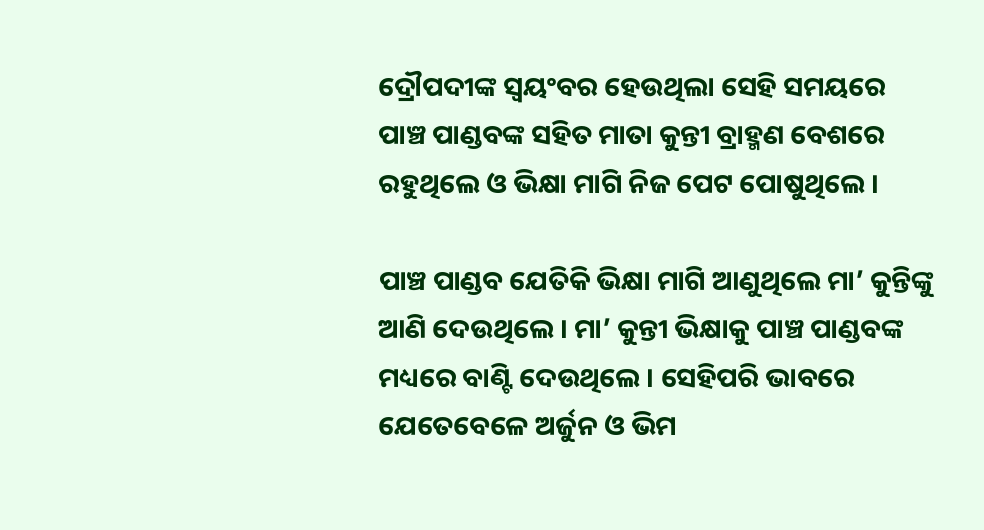ଦ୍ରୌପଦୀଙ୍କ ସ୍ଵୟଂବର ହେଉଥିଲା ସେହି ସମୟରେ ପାଞ୍ଚ ପାଣ୍ଡବଙ୍କ ସହିତ ମାତା କୁନ୍ତୀ ବ୍ରାହ୍ମଣ ବେଶରେ ରହୁଥିଲେ ଓ ଭିକ୍ଷା ମାଗି ନିଜ ପେଟ ପୋଷୁଥିଲେ ।

ପାଞ୍ଚ ପାଣ୍ଡବ ଯେତିକି ଭିକ୍ଷା ମାଗି ଆଣୁଥିଲେ ମା’ କୁନ୍ତିଙ୍କୁ ଆଣି ଦେଉଥିଲେ । ମା’ କୁନ୍ତୀ ଭିକ୍ଷାକୁ ପାଞ୍ଚ ପାଣ୍ଡବଙ୍କ ମଧ୍ୟରେ ବାଣ୍ଟି ଦେଉଥିଲେ । ସେହିପରି ଭାବରେ ଯେତେବେଳେ ଅର୍ଜୁନ ଓ ଭିମ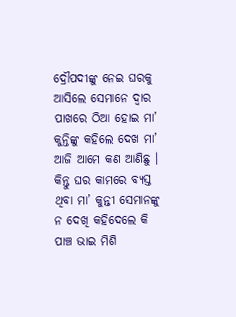ଦ୍ରୌପଦୀଙ୍କୁ ନେଇ ଘରକୁ ଆସିଲେ ସେମାନେ ଦ୍ଵାର ପାଖରେ ଠିଆ ହୋଇ ମା’ କୁନ୍ତିଙ୍କୁ କହିଲେ ଦେଖ ମା’ ଆଜି ଆମେ କଣ ଆଣିଛୁ । କିନ୍ତୁ ଘର କାମରେ ବ୍ୟସ୍ତ ଥିବା ମା’ କୁନ୍ତୀ ସେମାନଙ୍କୁ ନ ଦେଖି କହିଦେଲେ କି ପାଞ୍ଚ ଭାଇ ମିଶି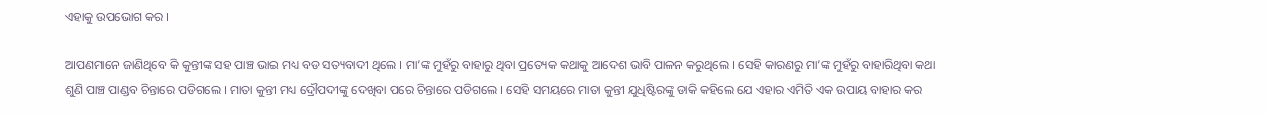ଏହାକୁ ଉପଭୋଗ କର ।

ଆପଣମାନେ ଜାଣିଥିବେ କି କୁନ୍ତୀଙ୍କ ସହ ପାଞ୍ଚ ଭାଇ ମଧ୍ୟ ବଡ ସତ୍ୟବାଦୀ ଥିଲେ । ମା’ଙ୍କ ମୁହଁରୁ ବାହାରୁ ଥିବା ପ୍ରତ୍ୟେକ କଥାକୁ ଆଦେଶ ଭାବି ପାଳନ କରୁଥିଲେ । ସେହି କାରଣରୁ ମା’ଙ୍କ ମୁହଁରୁ ବାହାରିଥିବା କଥା ଶୁଣି ପାଞ୍ଚ ପାଣ୍ଡବ ଚିନ୍ତାରେ ପଡିଗଲେ । ମାତା କୁନ୍ତୀ ମଧ୍ୟ ଦ୍ରୌପଦୀଙ୍କୁ ଦେଖିବା ପରେ ଚିନ୍ତାରେ ପଡିଗଲେ । ସେହି ସମୟରେ ମାତା କୁନ୍ତୀ ଯୁଧିଷ୍ଟିରଙ୍କୁ ଡାକି କହିଲେ ଯେ ଏହାର ଏମିତି ଏକ ଉପାୟ ବାହାର କର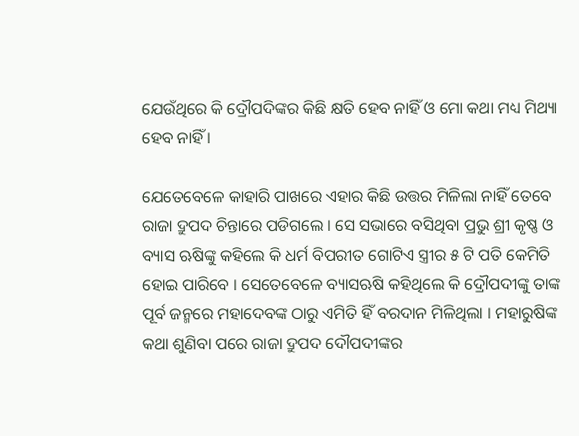ଯେଉଁଥିରେ କି ଦ୍ରୌପଦିଙ୍କର କିଛି କ୍ଷତି ହେବ ନାହିଁ ଓ ମୋ କଥା ମଧ୍ୟ ମିଥ୍ୟା ହେବ ନାହିଁ ।

ଯେତେବେଳେ କାହାରି ପାଖରେ ଏହାର କିଛି ଉତ୍ତର ମିଳିଲା ନାହିଁ ତେବେ ରାଜା ଦ୍ରୁପଦ ଚିନ୍ତାରେ ପଡିଗଲେ । ସେ ସଭାରେ ବସିଥିବା ପ୍ରଭୁ ଶ୍ରୀ କୃଷ୍ଣ ଓ ବ୍ୟାସ ଋଷିଙ୍କୁ କହିଲେ କି ଧର୍ମ ବିପରୀତ ଗୋଟିଏ ସ୍ତ୍ରୀର ୫ ଟି ପତି କେମିତି ହୋଇ ପାରିବେ । ସେତେବେଳେ ବ୍ୟାସଋଷି କହିଥିଲେ କି ଦ୍ରୌପଦୀଙ୍କୁ ତାଙ୍କ ପୂର୍ବ ଜନ୍ମରେ ମହାଦେବଙ୍କ ଠାରୁ ଏମିତି ହିଁ ବରଦାନ ମିଳିଥିଲା । ମହାରୁଷିଙ୍କ କଥା ଶୁଣିବା ପରେ ରାଜା ଦ୍ରୁପଦ ଦୌପଦୀଙ୍କର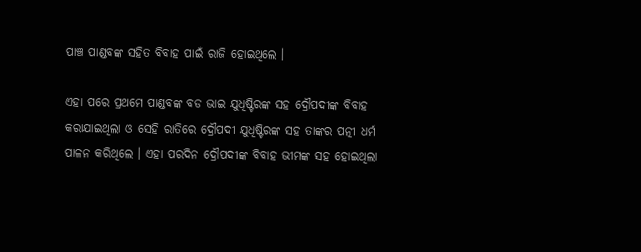ପାଞ୍ଚ ପାଣ୍ଡବଙ୍କ ସହିତ ବିବାହ ପାଇଁ ରାଜି ହୋଇଥିଲେ ।

ଏହା ପରେ ପ୍ରଥମେ ପାଣ୍ଡବଙ୍କ ବଡ ଭାଇ ଯୁଧିଷ୍ଟିରଙ୍କ ସହ ଦ୍ରୌପଦୀଙ୍କ ବିବାହ କରାଯାଇଥିଲା ଓ ସେହି ରାତିରେ ଦ୍ରୌପଦୀ ଯୁଧିଷ୍ଟିରଙ୍କ ସହ ତାଙ୍କର ପତ୍ନୀ ଧର୍ମ ପାଳନ କରିଥିଲେ । ଏହା ପରଦିନ ଦ୍ରୌପଦୀଙ୍କ ବିବାହ ଭୀମଙ୍କ ସହ ହୋଇଥିଲା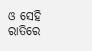ଓ ସେହି ରାତିରେ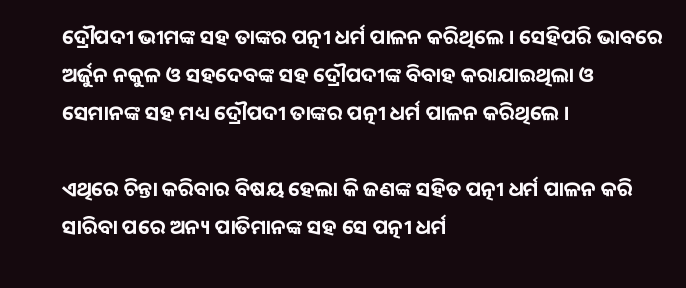ଦ୍ରୌପଦୀ ଭୀମଙ୍କ ସହ ତାଙ୍କର ପତ୍ନୀ ଧର୍ମ ପାଳନ କରିଥିଲେ । ସେହିପରି ଭାବରେ ଅର୍ଜୁନ ନକୁଳ ଓ ସହଦେବଙ୍କ ସହ ଦ୍ରୌପଦୀଙ୍କ ବିବାହ କରାଯାଇଥିଲା ଓ ସେମାନଙ୍କ ସହ ମଧ୍ୟ ଦ୍ରୌପଦୀ ତାଙ୍କର ପତ୍ନୀ ଧର୍ମ ପାଳନ କରିଥିଲେ ।

ଏଥିରେ ଚିନ୍ତା କରିବାର ବିଷୟ ହେଲା କି ଜଣଙ୍କ ସହିତ ପତ୍ନୀ ଧର୍ମ ପାଳନ କରି ସାରିବା ପରେ ଅନ୍ୟ ପାତିମାନଙ୍କ ସହ ସେ ପତ୍ନୀ ଧର୍ମ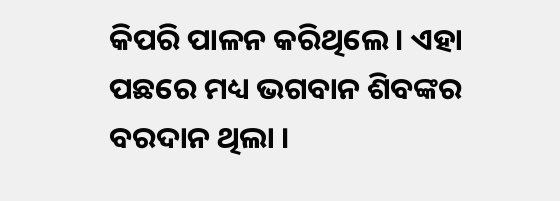କିପରି ପାଳନ କରିଥିଲେ । ଏହା ପଛରେ ମଧ୍ୟ ଭଗବାନ ଶିବଙ୍କର ବରଦାନ ଥିଲା ।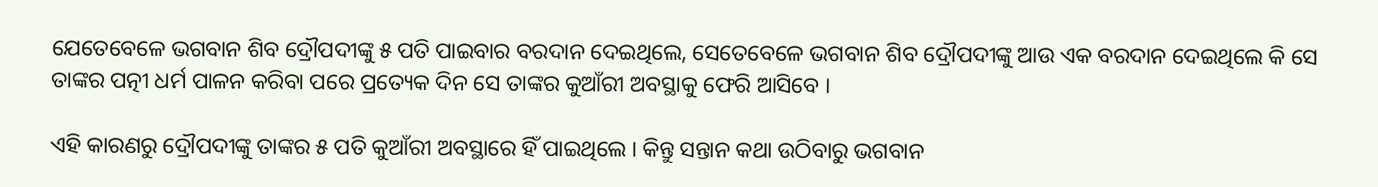ଯେତେବେଳେ ଭଗବାନ ଶିବ ଦ୍ରୌପଦୀଙ୍କୁ ୫ ପତି ପାଇବାର ବରଦାନ ଦେଇଥିଲେ, ସେତେବେଳେ ଭଗବାନ ଶିବ ଦ୍ରୌପଦୀଙ୍କୁ ଆଉ ଏକ ବରଦାନ ଦେଇଥିଲେ କି ସେ ତାଙ୍କର ପତ୍ନୀ ଧର୍ମ ପାଳନ କରିବା ପରେ ପ୍ରତ୍ୟେକ ଦିନ ସେ ତାଙ୍କର କୁଆଁରୀ ଅବସ୍ଥାକୁ ଫେରି ଆସିବେ ।

ଏହି କାରଣରୁ ଦ୍ରୌପଦୀଙ୍କୁ ତାଙ୍କର ୫ ପତି କୁଆଁରୀ ଅବସ୍ଥାରେ ହିଁ ପାଇଥିଲେ । କିନ୍ତୁ ସନ୍ତାନ କଥା ଉଠିବାରୁ ଭଗବାନ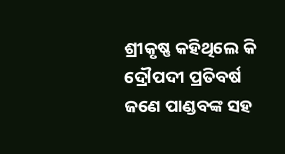ଶ୍ରୀକୃଷ୍ଣ କହିଥିଲେ କି ଦ୍ରୌପଦୀ ପ୍ରତିବର୍ଷ ଜଣେ ପାଣ୍ଡବଙ୍କ ସହ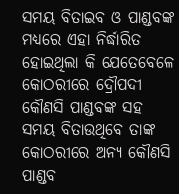ସମୟ ବିତାଇବ ଓ ପାଣ୍ଡବଙ୍କ ମଧ୍ୟରେ ଏହା ନିର୍ଦ୍ଧାରିତ ହୋଇଥିଲା କି ଯେତେବେଳେ କୋଠରୀରେ ଦ୍ରୌପଦୀ କୌଣସି ପାଣ୍ଡବଙ୍କ ସହ ସମୟ ବିତାଉଥିବେ ତାଙ୍କ କୋଠରୀରେ ଅନ୍ୟ କୌଣସି ପାଣ୍ଡବ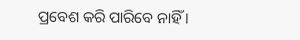ପ୍ରବେଶ କରି ପାରିବେ ନାହିଁ ।